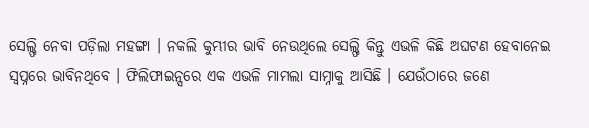ସେଲ୍ଫି ନେବା ପଡ଼ିଲା ମହଙ୍ଗା । ନକଲି କୁମ୍ଭୀର ଭାବି ନେଉଥିଲେ ସେଲ୍ଫି କିନ୍ତୁ ଏଭଳି କିଛି ଅଘଟଣ ହେବାନେଇ ସ୍ୱପ୍ନରେ ଭାବିନଥିବେ । ଫିଲିଫାଇନ୍ସରେ ଏକ ଏଭଳି ମାମଲା ସାମ୍ନାକୁ ଆସିଛି । ଯେଉଁଠାରେ ଜଣେ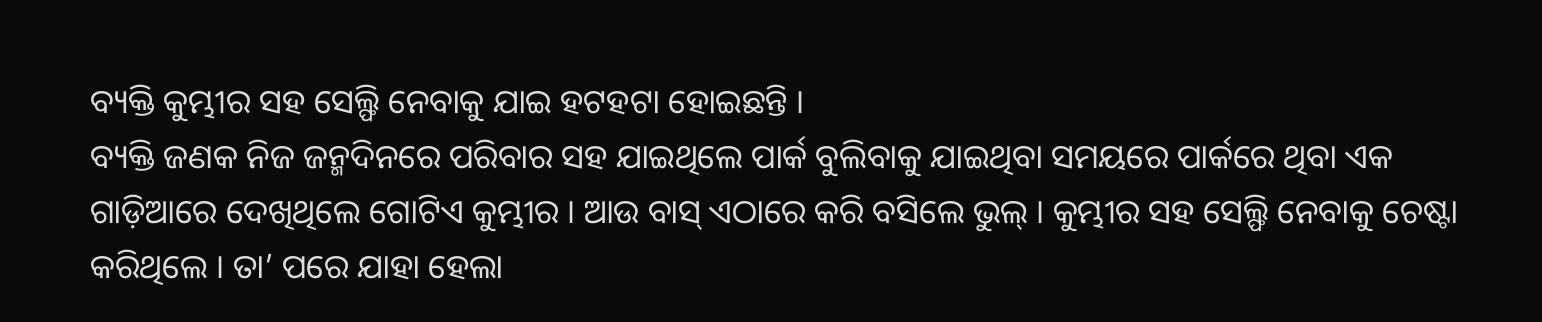ବ୍ୟକ୍ତି କୁମ୍ଭୀର ସହ ସେଲ୍ଫି ନେବାକୁ ଯାଇ ହଟହଟା ହୋଇଛନ୍ତି ।
ବ୍ୟକ୍ତି ଜଣକ ନିଜ ଜନ୍ମଦିନରେ ପରିବାର ସହ ଯାଇଥିଲେ ପାର୍କ ବୁଲିବାକୁ ଯାଇଥିବା ସମୟରେ ପାର୍କରେ ଥିବା ଏକ ଗାଡ଼ିଆରେ ଦେଖିଥିଲେ ଗୋଟିଏ କୁମ୍ଭୀର । ଆଉ ବାସ୍ ଏଠାରେ କରି ବସିଲେ ଭୁଲ୍ । କୁମ୍ଭୀର ସହ ସେଲ୍ଫି ନେବାକୁ ଚେଷ୍ଟା କରିଥିଲେ । ତା’ ପରେ ଯାହା ହେଲା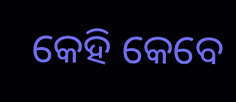କେହି କେବେ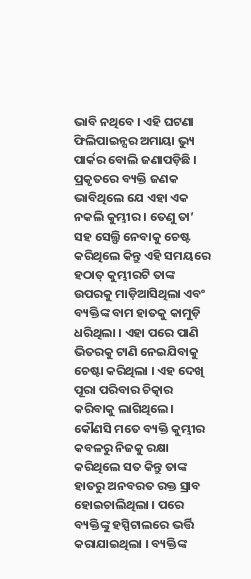ଭାବି ନଥିବେ । ଏହି ଘଟଣା ଫିଲିପାଇନ୍ସର ଅମାୟା ଭ୍ୟୁ ପାର୍କର ବୋଲି ଜଣାପଡ଼ିଛି ।
ପ୍ରକୃତରେ ବ୍ୟକ୍ତି ଜଣକ ଭାବିଥିଲେ ଯେ ଏହା ଏକ ନକଲି କୁମ୍ଭୀର । ତେଣୁ ତା’ ସହ ସେଲ୍ଫି ନେବାକୁ ଚେଷ୍ଟ କରିଥିଲେ କିନ୍ତୁ ଏହି ସମୟରେ ହଠାତ୍ କୁମ୍ଭୀରଟି ତାଙ୍କ ଉପରକୁ ମାଡ଼ିଆସିଥିଲା ଏବଂ ବ୍ୟକ୍ତିଙ୍କ ବାମ ହାତକୁ କାମୁଡ଼ି ଧରିଥିଲା । ଏହା ପରେ ପାଣି ଭିତରକୁ ଟାଣି ନେଇଯିବାକୁ ଚେଷ୍ଟା କରିଥିଲା । ଏହ ଦେଖି ପୂରା ପରିବାର ଚିତ୍କାର କରିବାକୁ ଲାଗିଥିଲେ।
କୌଣସି ମତେ ବ୍ୟକ୍ତି କୁମ୍ଭୀର କବଳରୁ ନିଜକୁ ରକ୍ଷା କରିଥିଲେ ସତ କିନ୍ତୁ ତାଙ୍କ ହାତରୁ ଅନବରତ ରକ୍ତ ସ୍ରାବ ହୋଇଚାଲିଥିଲା । ପରେ ବ୍ୟକ୍ତିଙ୍କୁ ହସ୍ପିଟାଲରେ ଭର୍ତ୍ତି କରାଯାଇଥିଲା । ବ୍ୟକ୍ତିଙ୍କ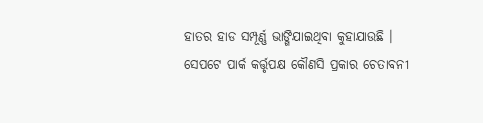ହାତର ହାଡ ସମ୍ପୂର୍ଣ୍ଣ ଭାଙ୍ଗିଯାଇଥିବା କୁହାଯାଉଛି । ସେପଟେ ପାର୍କ କର୍ତ୍ତୃପକ୍ଷ କୌଣସି ପ୍ରକାର ଚେତାବନୀ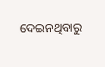ଦେଇନଥିବାରୁ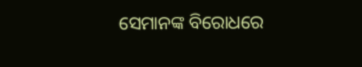ସେମାନଙ୍କ ବିରୋଧରେ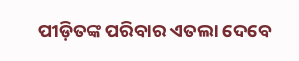ପୀଡ଼ିତଙ୍କ ପରିବାର ଏତଲା ଦେବେ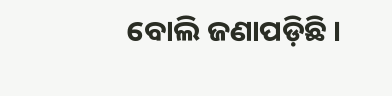ବୋଲି ଜଣାପଡ଼ିଛି ।